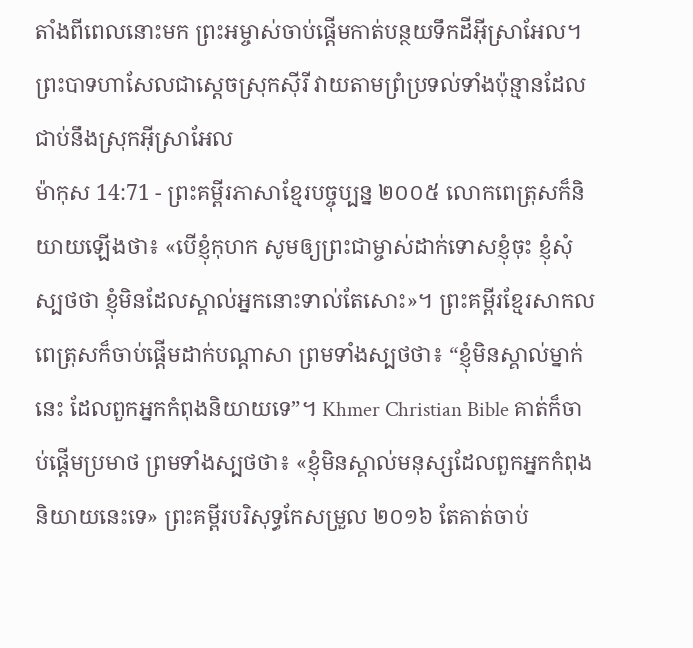តាំងពីពេលនោះមក ព្រះអម្ចាស់ចាប់ផ្ដើមកាត់បន្ថយទឹកដីអ៊ីស្រាអែល។ ព្រះបាទហាសែលជាស្ដេចស្រុកស៊ីរី វាយតាមព្រំប្រទល់ទាំងប៉ុន្មានដែលជាប់នឹងស្រុកអ៊ីស្រាអែល
ម៉ាកុស 14:71 - ព្រះគម្ពីរភាសាខ្មែរបច្ចុប្បន្ន ២០០៥ លោកពេត្រុសក៏និយាយឡើងថា៖ «បើខ្ញុំកុហក សូមឲ្យព្រះជាម្ចាស់ដាក់ទោសខ្ញុំចុះ ខ្ញុំសុំស្បថថា ខ្ញុំមិនដែលស្គាល់អ្នកនោះទាល់តែសោះ»។ ព្រះគម្ពីរខ្មែរសាកល ពេត្រុសក៏ចាប់ផ្ដើមដាក់បណ្ដាសា ព្រមទាំងស្បថថា៖ “ខ្ញុំមិនស្គាល់ម្នាក់នេះ ដែលពួកអ្នកកំពុងនិយាយទេ”។ Khmer Christian Bible គាត់ក៏ចាប់ផ្ដើមប្រមាថ ព្រមទាំងស្បថថា៖ «ខ្ញុំមិនស្គាល់មនុស្សដែលពួកអ្នកកំពុងនិយាយនេះទេ» ព្រះគម្ពីរបរិសុទ្ធកែសម្រួល ២០១៦ តែគាត់ចាប់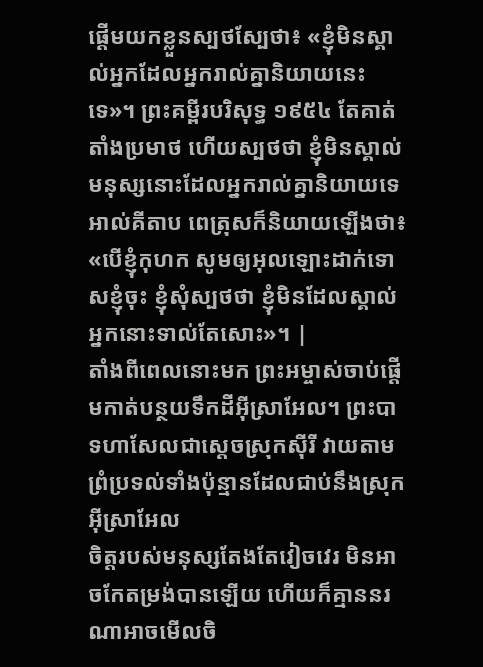ផ្ដើមយកខ្លួនស្បថស្បែថា៖ «ខ្ញុំមិនស្គាល់អ្នកដែលអ្នករាល់គ្នានិយាយនេះទេ»។ ព្រះគម្ពីរបរិសុទ្ធ ១៩៥៤ តែគាត់តាំងប្រមាថ ហើយស្បថថា ខ្ញុំមិនស្គាល់មនុស្សនោះដែលអ្នករាល់គ្នានិយាយទេ អាល់គីតាប ពេត្រុសក៏និយាយឡើងថា៖ «បើខ្ញុំកុហក សូមឲ្យអុលឡោះដាក់ទោសខ្ញុំចុះ ខ្ញុំសុំស្បថថា ខ្ញុំមិនដែលស្គាល់អ្នកនោះទាល់តែសោះ»។ |
តាំងពីពេលនោះមក ព្រះអម្ចាស់ចាប់ផ្ដើមកាត់បន្ថយទឹកដីអ៊ីស្រាអែល។ ព្រះបាទហាសែលជាស្ដេចស្រុកស៊ីរី វាយតាមព្រំប្រទល់ទាំងប៉ុន្មានដែលជាប់នឹងស្រុកអ៊ីស្រាអែល
ចិត្តរបស់មនុស្សតែងតែវៀចវេរ មិនអាចកែតម្រង់បានឡើយ ហើយក៏គ្មាននរណាអាចមើលចិ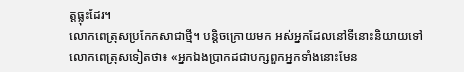ត្តធ្លុះដែរ។
លោកពេត្រុសប្រកែកសាជាថ្មី។ បន្តិចក្រោយមក អស់អ្នកដែលនៅទីនោះនិយាយទៅលោកពេត្រុសទៀតថា៖ «អ្នកឯងប្រាកដជាបក្សពួកអ្នកទាំងនោះមែន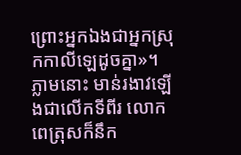ព្រោះអ្នកឯងជាអ្នកស្រុកកាលីឡេដូចគ្នា»។
ភ្លាមនោះ មាន់រងាវឡើងជាលើកទីពីរ លោកពេត្រុសក៏នឹក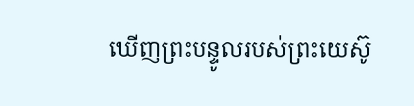ឃើញព្រះបន្ទូលរបស់ព្រះយេស៊ូ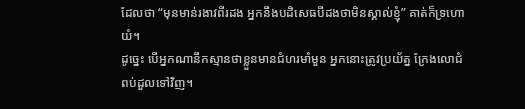ដែលថា “មុនមាន់រងាវពីរដង អ្នកនឹងបដិសេធបីដងថាមិនស្គាល់ខ្ញុំ” គាត់ក៏ទ្រហោយំ។
ដូច្នេះ បើអ្នកណានឹកស្មានថាខ្លួនមានជំហរមាំមួន អ្នកនោះត្រូវប្រយ័ត្ន ក្រែងលោជំពប់ដួលទៅវិញ។